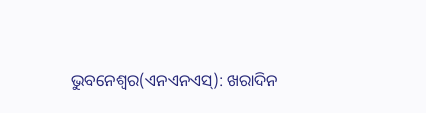ଭୁବନେଶ୍ୱର(ଏନଏନଏସ୍): ଖରାଦିନ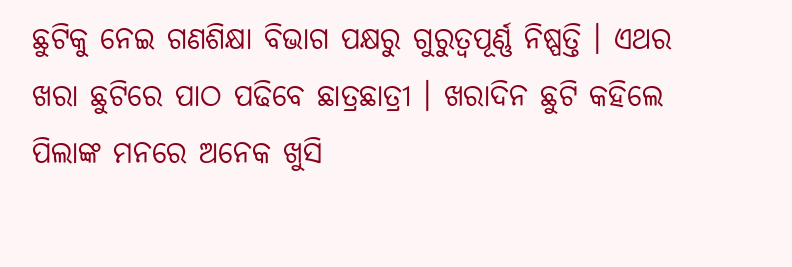ଛୁଟିକୁ ନେଇ ଗଣଶିକ୍ଷା ବିଭାଗ ପକ୍ଷରୁ ଗୁରୁତ୍ୱପୂର୍ଣ୍ଣ ନିଷ୍ପତ୍ତି । ଏଥର ଖରା ଛୁଟିରେ ପାଠ ପଢିବେ ଛାତ୍ରଛାତ୍ରୀ । ଖରାଦିନ ଛୁଟି କହିଲେ ପିଲାଙ୍କ ମନରେ ଅନେକ ଖୁସି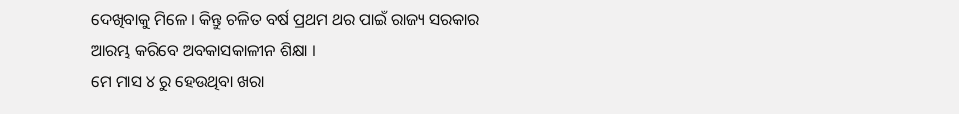ଦେଖିବାକୁ ମିଳେ । କିନ୍ତୁ ଚଳିତ ବର୍ଷ ପ୍ରଥମ ଥର ପାଇଁ ରାଜ୍ୟ ସରକାର ଆରମ୍ଭ କରିବେ ଅବକାସକାଳୀନ ଶିକ୍ଷା ।
ମେ ମାସ ୪ ରୁ ହେଉଥିବା ଖରା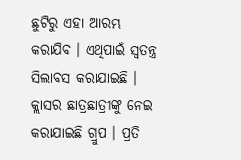ଛୁଟିରୁ ଏହା ଆରମ୍ଭ କରାଯିବ । ଏଥିପାଇଁ ସ୍ୱତନ୍ତ୍ର ସିଲାବସ କରାଯାଇଛି । କ୍ଲାସର ଛାତ୍ରଛାତ୍ରୀଙ୍କୁ ନେଇ କରାଯାଇଛି ଗ୍ରୁପ । ପ୍ରତି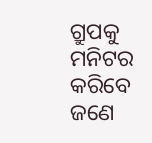ଗ୍ରୁପକୁ ମନିଟର କରିବେ ଜଣେ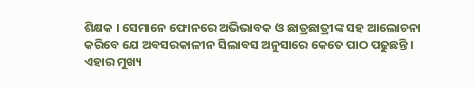ଶିକ୍ଷକ । ସେମାନେ ଫୋନରେ ଅଭିଭାବକ ଓ ଛାତ୍ରଛାତ୍ରୀଙ୍କ ସହ ଆଲୋଚନା କରିବେ ଯେ ଅବସରକାଳୀନ ସିଲାବସ ଅନୁସାରେ କେତେ ପାଠ ପଢୁଛନ୍ତି । ଏହାର ମୁଖ୍ୟ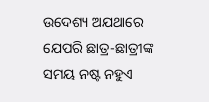ଉଦେଶ୍ୟ ଅଯଥାରେ ଯେପରି ଛାତ୍ର-ଛାତ୍ରୀଙ୍କ ସମୟ ନଷ୍ଟ ନହୁଏ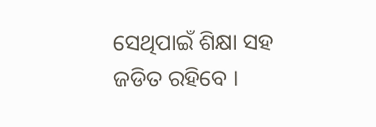ସେଥିପାଇଁ ଶିକ୍ଷା ସହ ଜଡିତ ରହିବେ ।